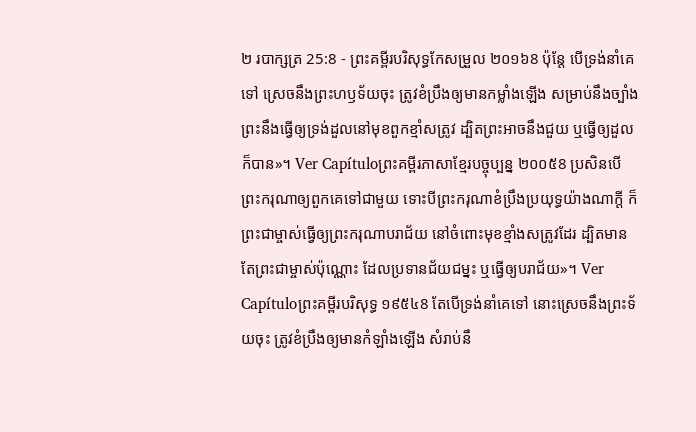២ របាក្សត្រ 25:8 - ព្រះគម្ពីរបរិសុទ្ធកែសម្រួល ២០១៦8 ប៉ុន្តែ បើទ្រង់នាំគេទៅ ស្រេចនឹងព្រះហឫទ័យចុះ ត្រូវខំប្រឹងឲ្យមានកម្លាំងឡើង សម្រាប់នឹងច្បាំង ព្រះនឹងធ្វើឲ្យទ្រង់ដួលនៅមុខពួកខ្មាំសត្រូវ ដ្បិតព្រះអាចនឹងជួយ ឬធ្វើឲ្យដួលក៏បាន»។ Ver Capítuloព្រះគម្ពីរភាសាខ្មែរបច្ចុប្បន្ន ២០០៥8 ប្រសិនបើព្រះករុណាឲ្យពួកគេទៅជាមួយ ទោះបីព្រះករុណាខំប្រឹងប្រយុទ្ធយ៉ាងណាក្ដី ក៏ព្រះជាម្ចាស់ធ្វើឲ្យព្រះករុណាបរាជ័យ នៅចំពោះមុខខ្មាំងសត្រូវដែរ ដ្បិតមានតែព្រះជាម្ចាស់ប៉ុណ្ណោះ ដែលប្រទានជ័យជម្នះ ឬធ្វើឲ្យបរាជ័យ»។ Ver Capítuloព្រះគម្ពីរបរិសុទ្ធ ១៩៥៤8 តែបើទ្រង់នាំគេទៅ នោះស្រេចនឹងព្រះទ័យចុះ ត្រូវខំប្រឹងឲ្យមានកំឡាំងឡើង សំរាប់នឹ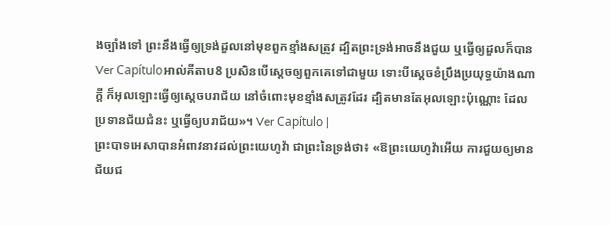ងច្បាំងទៅ ព្រះនឹងធ្វើឲ្យទ្រង់ដួលនៅមុខពួកខ្មាំងសត្រូវ ដ្បិតព្រះទ្រង់អាចនឹងជួយ ឬធ្វើឲ្យដួលក៏បាន Ver Capítuloអាល់គីតាប8 ប្រសិនបើស្តេចឲ្យពួកគេទៅជាមួយ ទោះបីស្តេចខំប្រឹងប្រយុទ្ធយ៉ាងណាក្តី ក៏អុលឡោះធ្វើឲ្យស្តេចបរាជ័យ នៅចំពោះមុខខ្មាំងសត្រូវដែរ ដ្បិតមានតែអុលឡោះប៉ុណ្ណោះ ដែលប្រទានជ័យជំនះ ឬធ្វើឲ្យបរាជ័យ»។ Ver Capítulo |
ព្រះបាទអេសាបានអំពាវនាវដល់ព្រះយេហូវ៉ា ជាព្រះនៃទ្រង់ថា៖ «ឱព្រះយេហូវ៉ាអើយ ការជួយឲ្យមានជ័យជ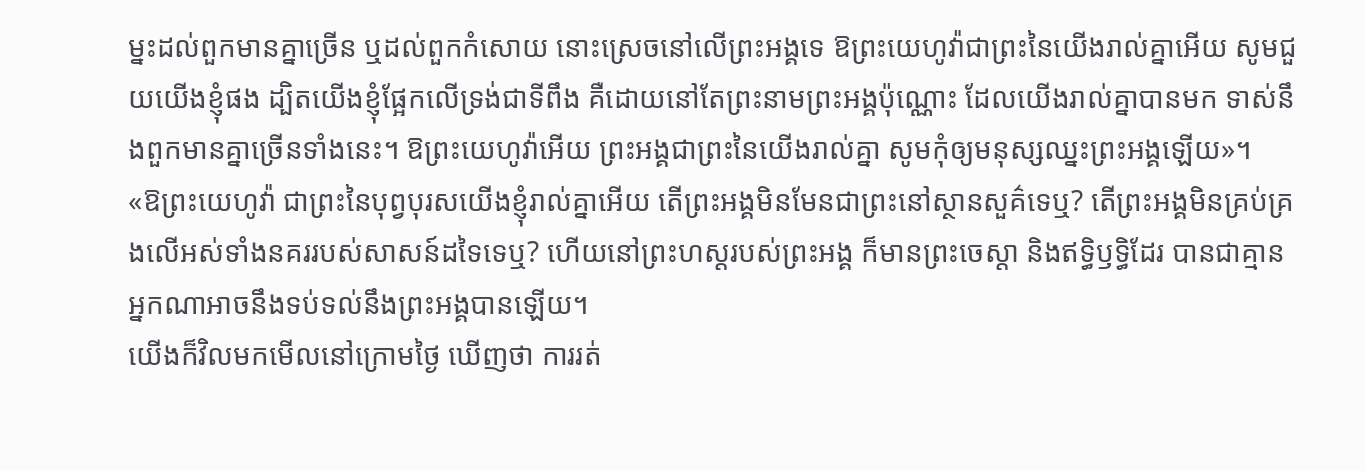ម្នះដល់ពួកមានគ្នាច្រើន ឬដល់ពួកកំសោយ នោះស្រេចនៅលើព្រះអង្គទេ ឱព្រះយេហូវ៉ាជាព្រះនៃយើងរាល់គ្នាអើយ សូមជួយយើងខ្ញុំផង ដ្បិតយើងខ្ញុំផ្អែកលើទ្រង់ជាទីពឹង គឺដោយនៅតែព្រះនាមព្រះអង្គប៉ុណ្ណោះ ដែលយើងរាល់គ្នាបានមក ទាស់នឹងពួកមានគ្នាច្រើនទាំងនេះ។ ឱព្រះយេហូវ៉ាអើយ ព្រះអង្គជាព្រះនៃយើងរាល់គ្នា សូមកុំឲ្យមនុស្សឈ្នះព្រះអង្គឡើយ»។
«ឱព្រះយេហូវ៉ា ជាព្រះនៃបុព្វបុរសយើងខ្ញុំរាល់គ្នាអើយ តើព្រះអង្គមិនមែនជាព្រះនៅស្ថានសួគ៌ទេឬ? តើព្រះអង្គមិនគ្រប់គ្រងលើអស់ទាំងនគររបស់សាសន៍ដទៃទេឬ? ហើយនៅព្រះហស្តរបស់ព្រះអង្គ ក៏មានព្រះចេស្តា និងឥទ្ធិឫទ្ធិដែរ បានជាគ្មានអ្នកណាអាចនឹងទប់ទល់នឹងព្រះអង្គបានឡើយ។
យើងក៏វិលមកមើលនៅក្រោមថ្ងៃ ឃើញថា ការរត់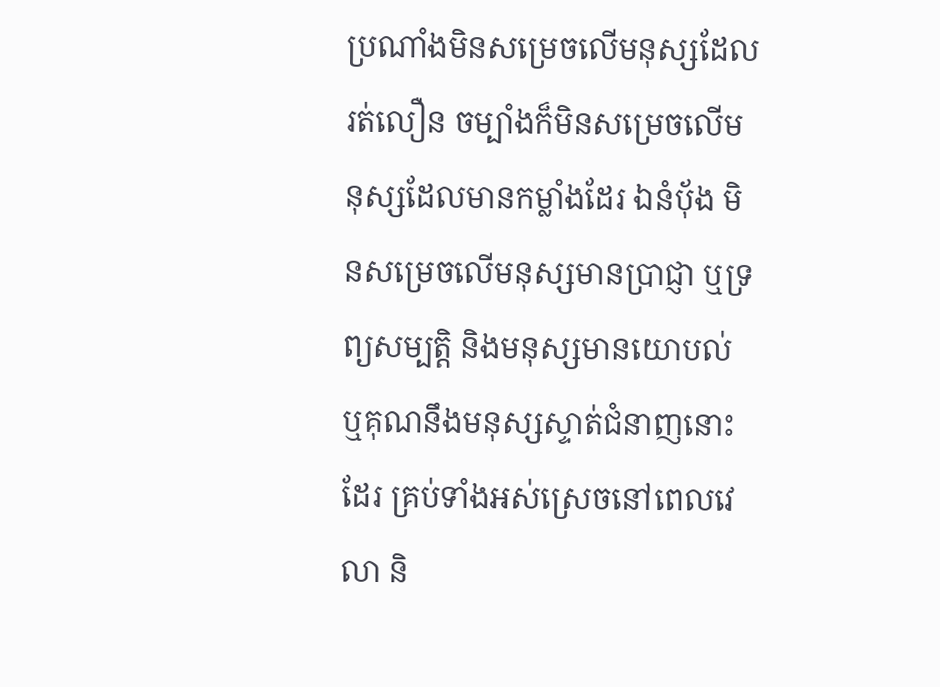ប្រណាំងមិនសម្រេចលើមនុស្សដែលរត់លឿន ចម្បាំងក៏មិនសម្រេចលើមនុស្សដែលមានកម្លាំងដែរ ឯនំបុ័ង មិនសម្រេចលើមនុស្សមានប្រាជ្ញា ឬទ្រព្យសម្បត្តិ និងមនុស្សមានយោបល់ ឬគុណនឹងមនុស្សស្ទាត់ជំនាញនោះដែរ គ្រប់ទាំងអស់ស្រេចនៅពេលវេលា និ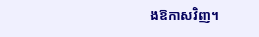ងឱកាសវិញ។